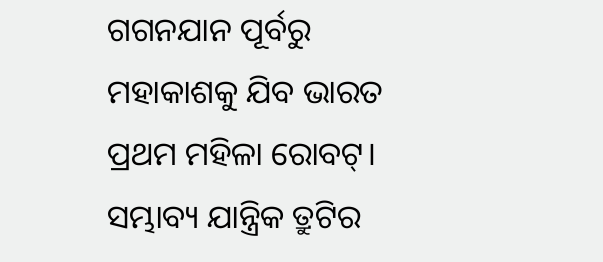ଗଗନଯାନ ପୂର୍ବରୁ ମହାକାଶକୁ ଯିବ ଭାରତ ପ୍ରଥମ ମହିଳା ରୋବଟ୍। ସମ୍ଭାବ୍ୟ ଯାନ୍ତ୍ରିକ ତ୍ରୁଟିର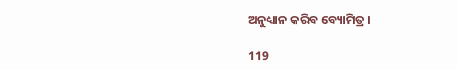ଅନୁଧ୍ୟାନ କରିବ ବ୍ୟୋମିତ୍ର ।

119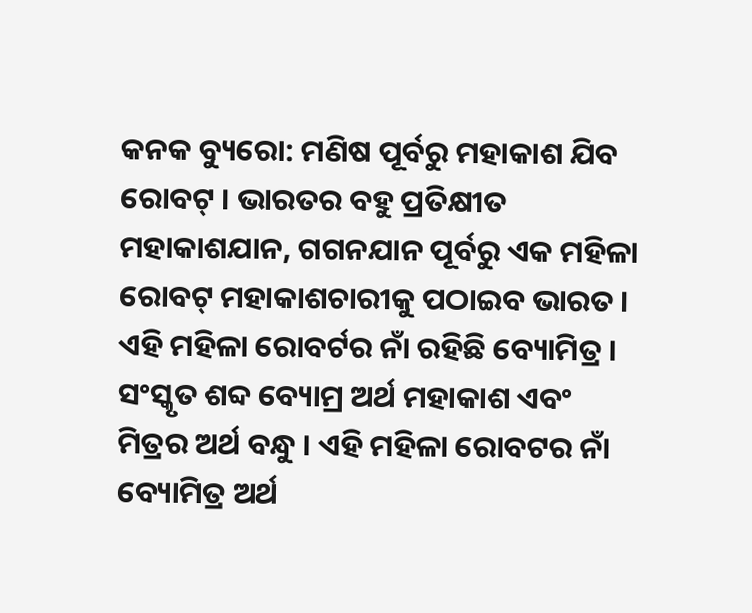କନକ ବ୍ୟୁରୋ: ମଣିଷ ପୂର୍ବରୁ ମହାକାଶ ଯିବ ରୋବଟ୍ । ଭାରତର ବହୁ ପ୍ରତିକ୍ଷୀତ ମହାକାଶଯାନ, ଗଗନଯାନ ପୂର୍ବରୁ ଏକ ମହିଳା ରୋବଟ୍ ମହାକାଶଚାରୀକୁ ପଠାଇବ ଭାରତ । ଏହି ମହିଳା ରୋବର୍ଟର ନାଁ ରହିଛି ବ୍ୟୋମିତ୍ର । ସଂସ୍କୃତ ଶବ୍ଦ ବ୍ୟୋମ୍ର ଅର୍ଥ ମହାକାଶ ଏବଂ ମିତ୍ରର ଅର୍ଥ ବନ୍ଧୁ । ଏହି ମହିଳା ରୋବଟର ନାଁ ବ୍ୟୋମିତ୍ର ଅର୍ଥ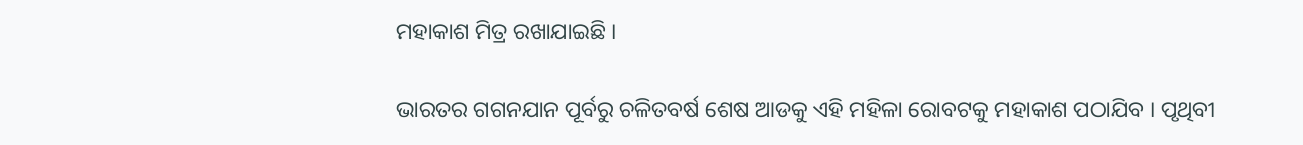ମହାକାଶ ମିତ୍ର ରଖାଯାଇଛି ।

ଭାରତର ଗଗନଯାନ ପୂର୍ବରୁ ଚଳିତବର୍ଷ ଶେଷ ଆଡକୁ ଏହି ମହିଳା ରୋବଟକୁ ମହାକାଶ ପଠାଯିବ । ପୃଥିବୀ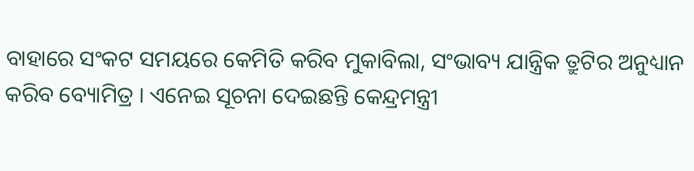ବାହାରେ ସଂକଟ ସମୟରେ କେମିତି କରିବ ମୁକାବିଲା, ସଂଭାବ୍ୟ ଯାନ୍ତ୍ରିକ ତ୍ରୁଟିର ଅନୁଧ୍ୟାନ କରିବ ବ୍ୟୋମିତ୍ର । ଏନେଇ ସୂଚନା ଦେଇଛନ୍ତି କେନ୍ଦ୍ରମନ୍ତ୍ରୀ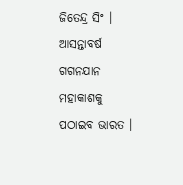ଜିତେନ୍ଦ୍ର ସିଂ । ଆସନ୍ତାବର୍ଷ ଗଗନଯାନ ମହାକାଶକୁ ପଠାଇବ ଭାରତ ।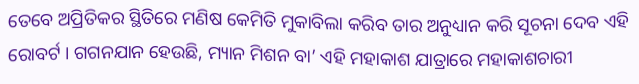ତେବେ ଅପ୍ରିତିକର ସ୍ଥିତିରେ ମଣିଷ କେମିତି ମୁକାବିଲା କରିବ ତାର ଅନୁଧ୍ୟାନ କରି ସୂଚନା ଦେବ ଏହି ରୋବର୍ଟ । ଗଗନଯାନ ହେଉଛି, ମ୍ୟାନ ମିଶନ ବା’ ଏହି ମହାକାଶ ଯାତ୍ରାରେ ମହାକାଶଚାରୀ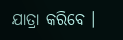ଯାତ୍ରା କରିବେ ।